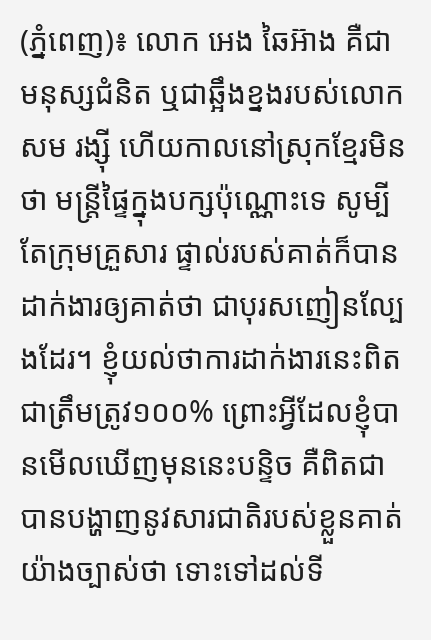(ភ្នំពេញ)៖ លោក អេង ឆៃអ៊ាង គឺជាមនុស្សជំនិត ឬជាឆ្អឹងខ្នងរបស់លោក សម រង្ស៊ី ហើយកាលនៅស្រុកខ្មែរមិនថា មន្ត្រីផ្ទៃក្នុងបក្សប៉ុណ្ណោះទេ សូម្បីតែក្រុមគ្រួសារ ផ្ទាល់របស់គាត់ក៏បានដាក់ងារឲ្យគាត់ថា ជាបុរសញៀនល្បែងដែរ។ ខ្ញុំយល់ថាការដាក់ងារនេះពិតជាត្រឹមត្រូវ១០០% ព្រោះអ្វីដែលខ្ញុំបានមើលឃើញមុននេះបន្ទិច គឺពិតជាបានបង្ហាញនូវសារជាតិរបស់ខ្លួនគាត់យ៉ាងច្បាស់ថា ទោះទៅដល់ទី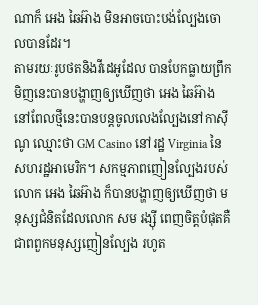ណាក៏ អេង ឆៃអ៊ាង មិនអាចបោះបង់ល្បែងចោលបានដែរ។
តាមរយៈរូបថតនិងវីដេអូដែល បានបែកធ្លាយព្រឹកមិញនេះបានបង្ហាញឲ្យឃើញថា អេង ឆៃអ៊ាង នៅពែលថ្មីនេះបានបន្តចូលលេងល្បែងនៅកាស៊ីណូ ឈ្មោះថា GM Casino នៅរដ្ឋ Virginia នៃសហរដ្ឋអាមេរិក។ សកម្មភាពញៀនល្បែងរបស់ លោក អេង ឆៃអ៊ាង ក៏បានបង្ហាញឲ្យឃើញថា មនុស្សជំនិតដែលលោក សម រង្ស៊ី ពេញចិត្តបំផុតគឺជាពពួកមនុស្សញៀនល្បែង រហូត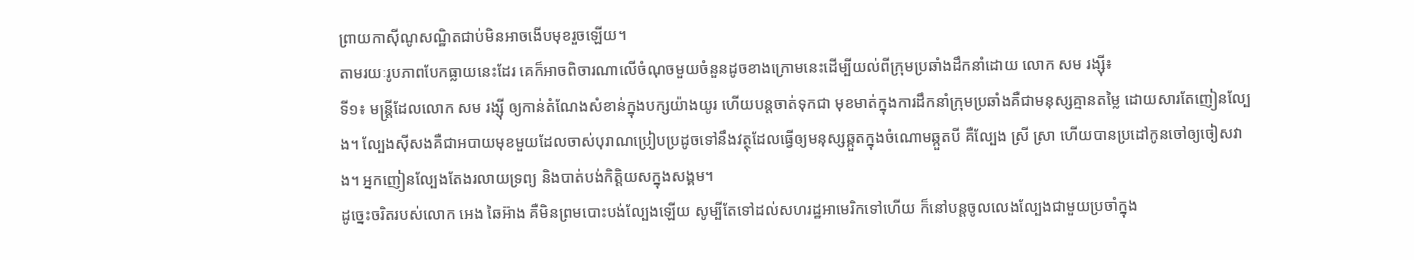ព្រាយកាស៊ីណូសណ្ឋិតជាប់មិនអាចងើបមុខរួចឡើយ។
តាមរយៈរូបភាពបែកធ្លាយនេះដែរ គេក៏អាចពិចារណាលើចំណុចមួយចំនួនដូចខាងក្រោមនេះដើម្បីយល់ពីក្រុមប្រឆាំងដឹកនាំដោយ លោក សម រង្ស៊ី៖
ទី១៖ មន្ត្រីដែលលោក សម រង្ស៊ី ឲ្យកាន់តំណែងសំខាន់ក្នុងបក្សយ៉ាងយូរ ហើយបន្តចាត់ទុកជា មុខមាត់ក្នុងការដឹកនាំក្រុមប្រឆាំងគឺជាមនុស្សគ្មានតម្លៃ ដោយសារតែញៀនល្បែង។ ល្បែងស៊ីសងគឺជាអបាយមុខមួយដែលចាស់បុរាណប្រៀបប្រដូចទៅនឹងវត្ថុដែលធ្វើឲ្យមនុស្សឆ្កួតក្នុងចំណោមឆ្កួតបី គឺល្បែង ស្រី ស្រា ហើយបានប្រដៅកូនចៅឲ្យចៀសវាង។ អ្នកញៀនល្បែងតែងរលាយទ្រព្យ និងបាត់បង់កិត្តិយសក្នុងសង្គម។
ដូច្នេះចរិតរបស់លោក អេង ឆៃអ៊ាង គឺមិនព្រមបោះបង់ល្បែងឡើយ សូម្បីតែទៅដល់សហរដ្ឋអាមេរិកទៅហើយ ក៏នៅបន្តចូលលេងល្បែងជាមួយប្រចាំក្នុង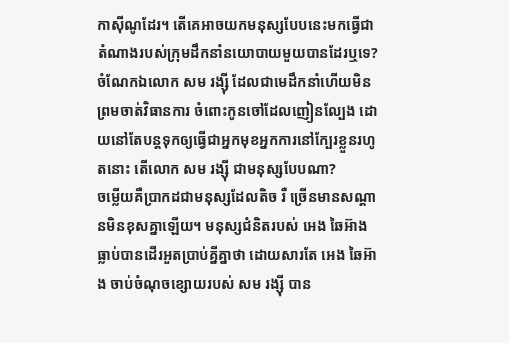កាស៊ីណូដែរ។ តើគេអាចយកមនុស្សបែបនេះមកធ្វើជាតំណាងរបស់ក្រុមដឹកនាំនយោបាយមួយបានដែរឬទេ? ចំណែកឯលោក សម រង្ស៊ី ដែលជាមេដឹកនាំហើយមិនព្រមចាត់វិធានការ ចំពោះកូនចៅដែលញៀនល្បែង ដោយនៅតែបន្តទុកឲ្យធ្វើជាអ្នកមុខអ្នកការនៅក្បែរខ្លួនរហូតនោះ តើលោក សម រង្ស៊ី ជាមនុស្សបែបណា?
ចម្លើយគឺប្រាកដជាមនុស្សដែលតិច រឺ ច្រើនមានសណ្តានមិនខុសគ្នាឡើយ។ មនុស្សជំនិតរបស់ អេង ឆៃអ៊ាង ធ្លាប់បានដើរអួតប្រាប់គ្នីគ្នាថា ដោយសារតែ អេង ឆៃអ៊ាង ចាប់ចំណុចខ្សោយរបស់ សម រង្ស៊ី បាន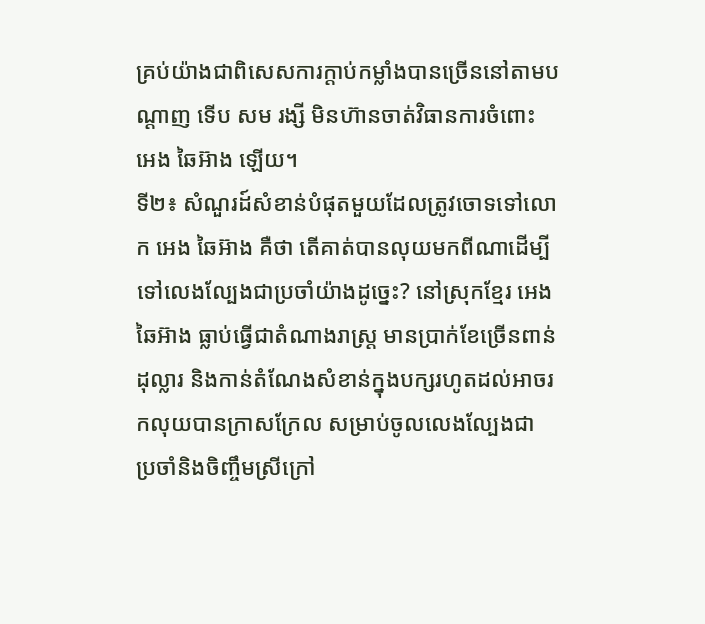គ្រប់យ៉ាងជាពិសេសការក្តាប់កម្លាំងបានច្រើននៅតាមបណ្តាញ ទើប សម រង្សី មិនហ៊ានចាត់វិធានការចំពោះ អេង ឆៃអ៊ាង ឡើយ។
ទី២៖ សំណួរដ៍សំខាន់បំផុតមួយដែលត្រូវចោទទៅលោក អេង ឆៃអ៊ាង គឺថា តើគាត់បានលុយមកពីណាដើម្បីទៅលេងល្បែងជាប្រចាំយ៉ាងដូច្នេះ? នៅស្រុកខ្មែរ អេង ឆៃអ៊ាង ធ្លាប់ធ្វើជាតំណាងរាស្ត្រ មានប្រាក់ខែច្រើនពាន់ដុល្លារ និងកាន់តំណែងសំខាន់ក្នុងបក្សរហូតដល់អាចរកលុយបានក្រាសក្រែល សម្រាប់ចូលលេងល្បែងជា ប្រចាំនិងចិញ្ចឹមស្រីក្រៅ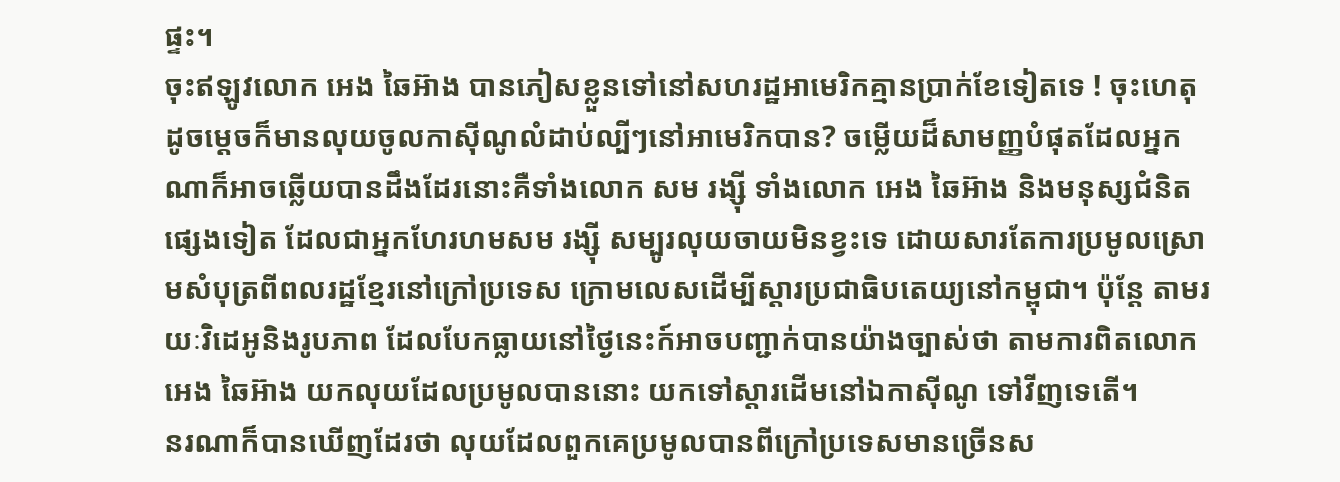ផ្ទះ។
ចុះឥឡូវលោក អេង ឆៃអ៊ាង បានភៀសខ្លួនទៅនៅសហរដ្ឋអាមេរិកគ្មានប្រាក់ខែទៀតទេ ! ចុះហេតុដូចម្តេចក៏មានលុយចូលកាស៊ីណូលំដាប់ល្បីៗនៅអាមេរិកបាន? ចម្លើយដ៏សាមញ្ញបំផុតដែលអ្នកណាក៏អាចឆ្លើយបានដឹងដែរនោះគឺទាំងលោក សម រង្ស៊ី ទាំងលោក អេង ឆៃអ៊ាង និងមនុស្សជំនិតផ្សេងទៀត ដែលជាអ្នកហែរហមសម រង្ស៊ី សម្បូរលុយចាយមិនខ្វះទេ ដោយសារតែការប្រមូលស្រោមសំបុត្រពីពលរដ្ឋខ្មែរនៅក្រៅប្រទេស ក្រោមលេសដើម្បីស្តារប្រជាធិបតេយ្យនៅកម្ពុជា។ ប៉ុន្តែ តាមរយៈវិដេអូនិងរូបភាព ដែលបែកធ្លាយនៅថ្ងៃនេះក៍អាចបញ្ជាក់បានយ៉ាងច្បាស់ថា តាមការពិតលោក អេង ឆៃអ៊ាង យកលុយដែលប្រមូលបាននោះ យកទៅស្តារដើមនៅឯកាស៊ីណូ ទៅវីញទេតើ។
នរណាក៏បានឃើញដែរថា លុយដែលពួកគេប្រមូលបានពីក្រៅប្រទេសមានច្រើនស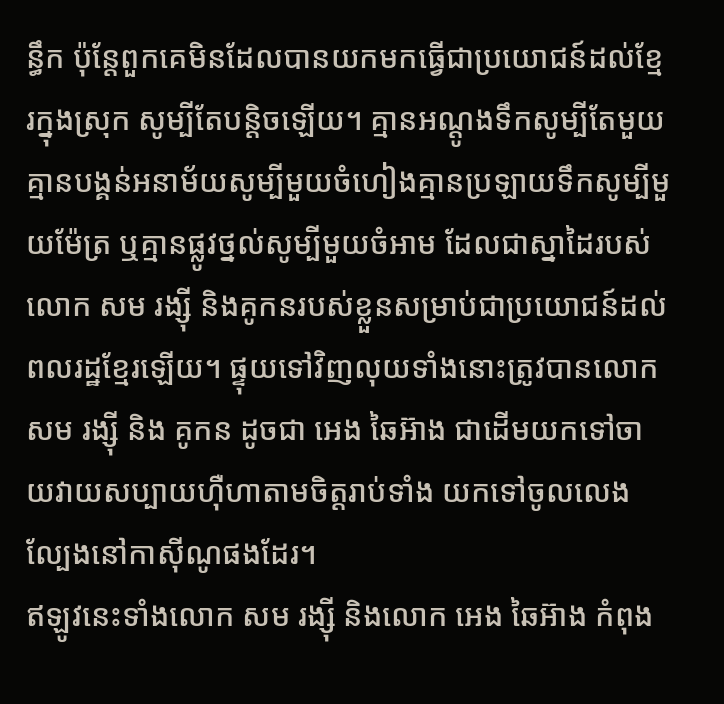ន្ធឹក ប៉ុន្តែពួកគេមិនដែលបានយកមកធ្វើជាប្រយោជន៍ដល់ខ្មែរក្នុងស្រុក សូម្បីតែបន្តិចឡើយ។ គ្មានអណ្តូងទឹកសូម្បីតែមួយ គ្មានបង្គន់អនាម័យសូម្បីមួយចំហៀងគ្មានប្រឡាយទឹកសូម្បីមួយម៉ែត្រ ឬគ្មានផ្លូវថ្នល់សូម្បីមួយចំអាម ដែលជាស្នាដៃរបស់លោក សម រង្ស៊ី និងគូកនរបស់ខ្លួនសម្រាប់ជាប្រយោជន៍ដល់ពលរដ្ឋខ្មែរឡើយ។ ផ្ទុយទៅវិញលុយទាំងនោះត្រូវបានលោក សម រង្ស៊ី និង គូកន ដូចជា អេង ឆៃអ៊ាង ជាដើមយកទៅចាយវាយសប្បាយហ៊ឺហាតាមចិត្តរាប់ទាំង យកទៅចូលលេងល្បែងនៅកាស៊ីណូផងដែរ។
ឥឡូវនេះទាំងលោក សម រង្ស៊ី និងលោក អេង ឆៃអ៊ាង កំពុង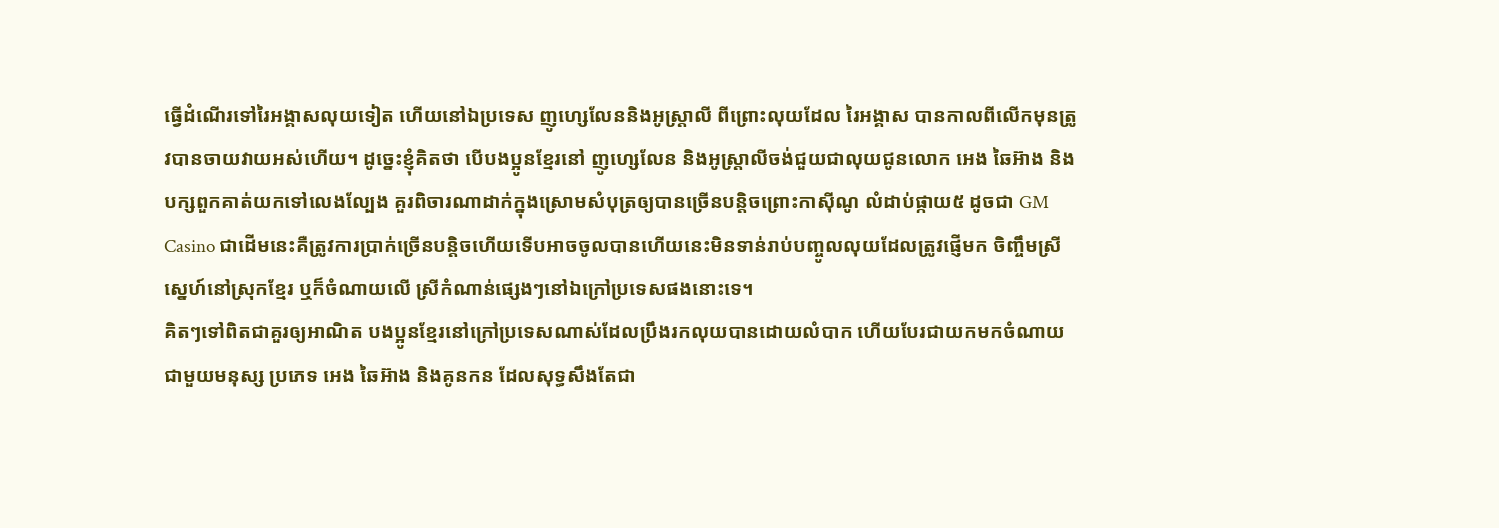ធ្វើដំណើរទៅរៃអង្គាសលុយទៀត ហើយនៅឯប្រទេស ញូហ្សេលែននិងអូស្ត្រាលី ពីព្រោះលុយដែល រៃអង្គាស បានកាលពីលើកមុនត្រូវបានចាយវាយអស់ហើយ។ ដូច្នេះខ្ញុំគិតថា បើបងប្អូនខ្មែរនៅ ញូហ្សេលែន និងអូស្ត្រាលីចង់ជួយជាលុយជូនលោក អេង ឆៃអ៊ាង និងបក្សពួកគាត់យកទៅលេងល្បែង គួរពិចារណាដាក់ក្នុងស្រោមសំបុត្រឲ្យបានច្រើនបន្តិចព្រោះកាស៊ីណូ លំដាប់ផ្កាយ៥ ដូចជា GM Casino ជាដើមនេះគឺត្រូវការប្រាក់ច្រើនបន្តិចហើយទើបអាចចូលបានហើយនេះមិនទាន់រាប់បញ្ចូលលុយដែលត្រូវផ្ញើមក ចិញ្ចឹមស្រីស្នេហ៍នៅស្រុកខ្មែរ ឬក៏ចំណាយលើ ស្រីកំណាន់ផ្សេងៗនៅឯក្រៅប្រទេសផងនោះទេ។
គិតៗទៅពិតជាគួរឲ្យអាណិត បងប្អូនខ្មែរនៅក្រៅប្រទេសណាស់ដែលប្រឹងរកលុយបានដោយលំបាក ហើយបែរជាយកមកចំណាយជាមួយមនុស្ស ប្រភេទ អេង ឆៃអ៊ាង និងគូនកន ដែលសុទ្ធសឹងតែជា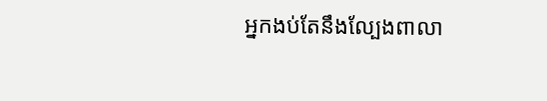អ្នកងប់តែនឹងល្បែងពាលា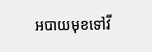អបាយមុខទៅវី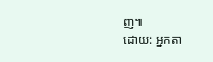ញ៕
ដោយ: អ្នកតា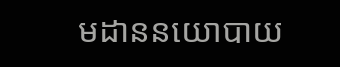មដាននយោបាយ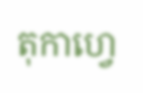តុកាហ្វេ